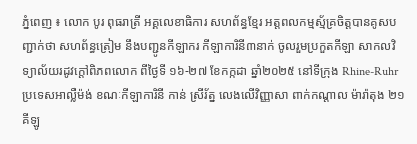ភ្នំពេញ ៖ លោក បូរ ពុធរាត្រី អគ្គលេខាធិការ សហព័ន្ធខ្មែរ អត្តពលកម្មស្ម័គ្រចិត្តបានគូសបញ្ជាក់ថា សហព័ន្ធត្រៀម នឹងបញ្ជូនកីឡាករ កីឡាការិនី៣នាក់ ចូលរួមប្រកួតកីឡា សាកលវិទ្យាល័យរដូវក្តៅពិភពលោក ពីថ្ងៃទី ១៦-២៧ ខែកក្កដា ឆ្នាំ២០២៥ នៅទីក្រុង Rhine-Ruhr ប្រទេសអាល្លឺម៉ង់ ខណៈកីឡាការិនី កាន់ ស្រីរ័ត្ន លេងលើវិញ្ញាសា ពាក់កណ្តាល ម៉ារ៉ាតុង ២១គីឡូ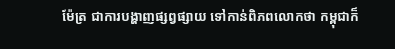ម៉ែត្រ ជាការបង្ហាញផ្សព្វផ្សាយ ទៅកាន់ពិភពលោកថា កម្ពុជាក៏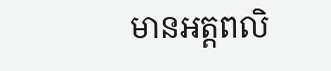មានអត្តពលិ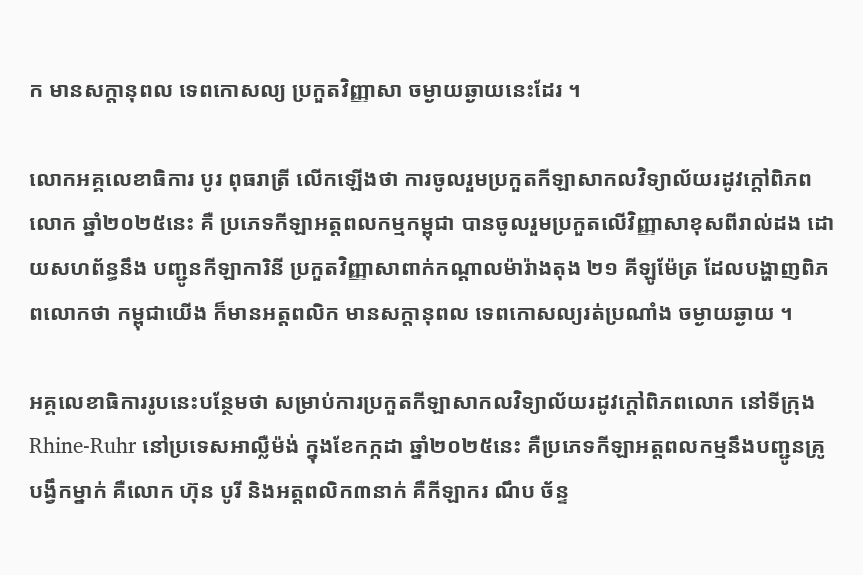ក មានសក្តានុពល ទេពកោសល្យ ប្រកួតវិញ្ញាសា ចម្ងាយឆ្ងាយនេះដែរ ។

លោកអគ្គលេខាធិការ បូរ ពុធរាត្រី លើកឡើងថា ការចូលរួមប្រកួតកីឡាសាកលវិទ្យាល័យរដូវក្តៅពិភពលោក ឆ្នាំ២០២៥នេះ គឺ ប្រភេទកីឡាអត្តពលកម្មកម្ពុជា បានចូលរួមប្រកួតលើវិញ្ញាសាខុសពីរាល់ដង ដោយសហព័ន្ធនឹង បញ្ជូនកីឡាការិនី ប្រកួតវិញ្ញាសាពាក់កណ្តាលម៉ារ៉ាងតុង ២១ គីឡូម៉ែត្រ ដែលបង្ហាញពិភពលោកថា កម្ពុជាយើង ក៏មានអត្តពលិក មានសក្តានុពល ទេពកោសល្យរត់ប្រណាំង ចម្ងាយឆ្ងាយ ។

អគ្គលេខាធិការរូបនេះបន្ថែមថា សម្រាប់ការប្រកួតកីឡាសាកលវិទ្យាល័យរដូវក្តៅពិភពលោក នៅទីក្រុង Rhine-Ruhr នៅប្រទេសអាល្លឺម៉ង់ ក្នុងខែកក្កដា ឆ្នាំ២០២៥នេះ គឺប្រភេទកីឡាអត្តពលកម្មនឹងបញ្ជូនគ្រូបង្វឹកម្នាក់ គឺលោក ហ៊ុន បូរី និងអត្តពលិក៣នាក់ គឺកីឡាករ ណឹប ច័ន្ទ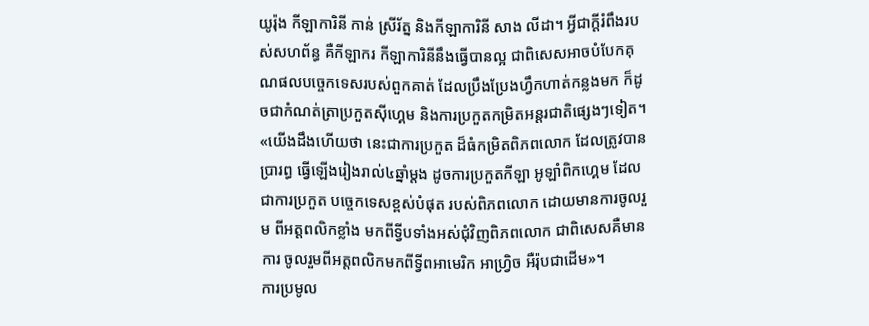យូរ៉ុង កីឡាការិនី កាន់ ស្រីរ័ត្ន និងកីឡាការិនី សាង លីដា។ អ្វីជាក្តីរំពឹងរបស់សហព័ន្ធ គឺកីឡាករ កីឡាការិនីនឹងធ្វើបានល្អ ជាពិសេសអាចបំបែកគុណផលបច្ចេកទេសរបស់ពួកគាត់ ដែលប្រឹងប្រែងហ្វឹកហាត់កន្លងមក ក៏ដូចជាកំណត់ត្រាប្រកួតស៊ីហ្គេម និងការប្រកួតកម្រិតអន្តរជាតិផ្សេងៗទៀត។ «យើងដឹងហើយថា នេះជាការប្រកួត ដ៏ធំកម្រិតពិភពលោក ដែលត្រូវបានប្រារព្ធ ធ្វើឡើងរៀងរាល់៤ឆ្នាំម្តង ដូចការប្រកួតកីឡា អូឡាំពិកហ្គេម ដែលជាការប្រកួត បច្ចេកទេសខ្ពស់បំផុត របស់ពិភពលោក ដោយមានការចូលរួម ពីអត្តពលិកខ្លាំង មកពីទ្វីបទាំងអស់ជុំវិញពិភពលោក ជាពិសេសគឺមានការ ចូលរួមពីអត្តពលិកមកពីទ្វីពអាមេរិក អាហ្វ្រិច អឺរ៉ុបជាដើម»។
ការប្រមូល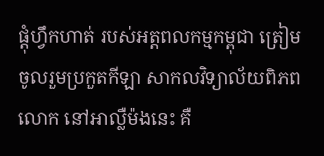ផ្តុំហ្វឹកហាត់ របស់អត្តពលកម្មកម្ពុជា ត្រៀមចូលរួមប្រកួតកីឡា សាកលវិទ្យាល័យពិភពលោក នៅអាល្លឺម៉ងនេះ គឺ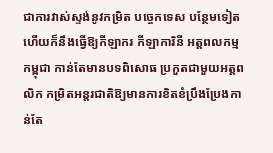ជាការវាស់ស្ទង់នូវកម្រិត បច្ចេកទេស បន្ថែមទៀត ហើយក៏នឹងធ្វើឱ្យកីឡាករ កីឡាការិនី អត្តពលកម្មកម្ពុជា កាន់តែមានបទពិសោធ ប្រកួតជាមួយអត្តពលិក កម្រិតអន្តរជាតិឱ្យមានការខិតខំប្រឹងប្រែងកាន់តែ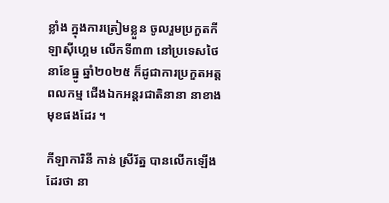ខ្លាំង ក្នុងការត្រៀមខ្លួន ចូលរួមប្រកួតកីឡាស៊ីហ្គេម លើកទី៣៣ នៅប្រទេសថៃ នាខែធ្នូ ឆ្នាំ២០២៥ ក៏ដូជាការប្រកួតអត្តពលកម្ម ជើងឯកអន្តរជាតិនានា នាខាងមុខផងដែរ ។

កីឡាការិនី កាន់ ស្រីរ័ត្ន បានលើកឡើងដែរថា នា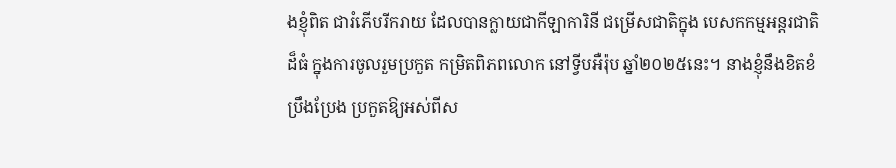ងខ្ញុំពិត ជារំភើបរីករាយ ដែលបានក្លាយជាកីឡាការិនី ជម្រើសជាតិក្នុង បេសកកម្មអន្តរជាតិដ៏ធំ ក្នុងការចូលរួមប្រកួត កម្រិតពិភពលោក នៅទ្វីបអឺរ៉ុប ឆ្នាំ២០២៥នេះ។ នាងខ្ញុំនឹងខិតខំប្រឹងប្រែង ប្រកួតឱ្យអស់ពីស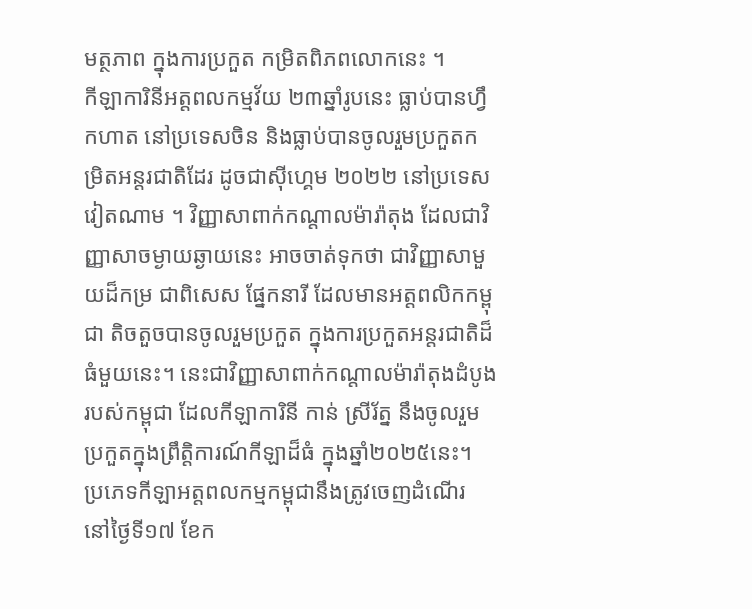មត្ថភាព ក្នុងការប្រកួត កម្រិតពិភពលោកនេះ ។
កីឡាការិនីអត្តពលកម្មវ័យ ២៣ឆ្នាំរូបនេះ ធ្លាប់បានហ្វឹកហាត នៅប្រទេសចិន និងធ្លាប់បានចូលរួមប្រកួតកម្រិតអន្តរជាតិដែរ ដូចជាស៊ីហ្គេម ២០២២ នៅប្រទេសវៀតណាម ។ វិញ្ញាសាពាក់កណ្តាលម៉ារ៉ាតុង ដែលជាវិញ្ញាសាចម្ងាយឆ្ងាយនេះ អាចចាត់ទុកថា ជាវិញ្ញាសាមួយដ៏កម្រ ជាពិសេស ផ្នែកនារី ដែលមានអត្តពលិកកម្ពុជា តិចតួចបានចូលរួមប្រកួត ក្នុងការប្រកួតអន្តរជាតិដ៏ធំមួយនេះ។ នេះជាវិញ្ញាសាពាក់កណ្តាលម៉ារ៉ាតុងដំបូងរបស់កម្ពុជា ដែលកីឡាការិនី កាន់ ស្រីរ័ត្ន នឹងចូលរួមប្រកួតក្នុងព្រឹត្តិការណ៍កីឡាដ៏ធំ ក្នុងឆ្នាំ២០២៥នេះ។ ប្រភេទកីឡាអត្តពលកម្មកម្ពុជានឹងត្រូវចេញដំណើរ នៅថ្ងៃទី១៧ ខែក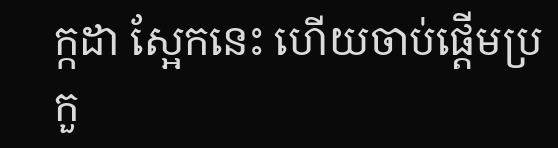ក្កដា ស្អែកនេះ ហើយចាប់ផ្តើមប្រកួ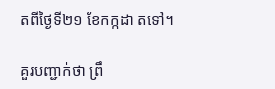តពីថ្ងៃទី២១ ខែកក្កដា តទៅ។

គួរបញ្ជាក់ថា ព្រឹ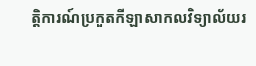ត្តិការណ៍ប្រកួតកីឡាសាកលវិទ្យាល័យរ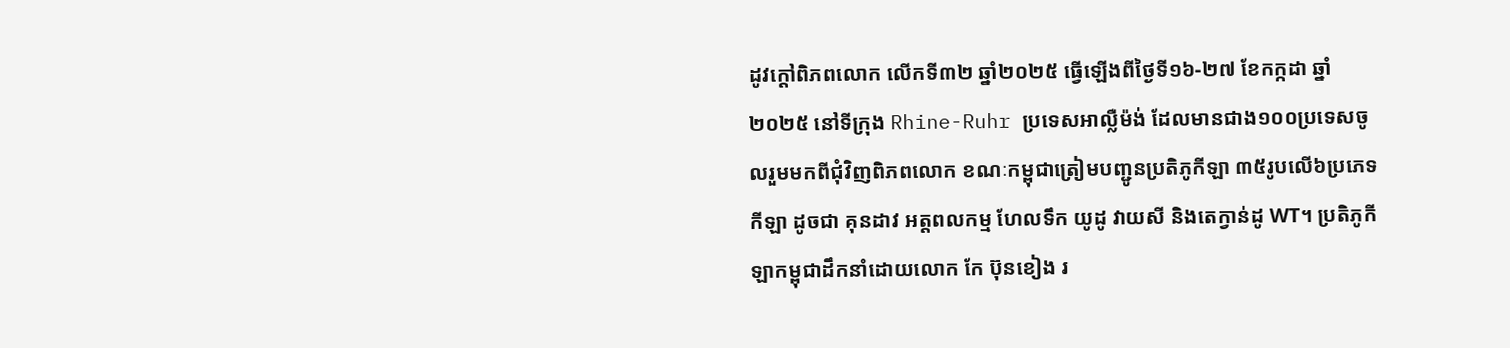ដូវក្តៅពិភពលោក លើកទី៣២ ឆ្នាំ២០២៥ ធ្វើឡើងពីថ្ងៃទី១៦-២៧ ខែកក្កដា ឆ្នាំ២០២៥ នៅទីក្រុង Rhine-Ruhr ប្រទេសអាល្លឺម៉ង់ ដែលមានជាង១០០ប្រទេសចូលរួមមកពីជុំវិញពិភពលោក ខណៈកម្ពុជាត្រៀមបញ្ជូនប្រតិភូកីឡា ៣៥រូបលើ៦ប្រភេទកីឡា ដូចជា គុនដាវ អត្តពលកម្ម ហែលទឹក យូដូ វាយសី និងតេក្វាន់ដូ WT។ ប្រតិភូកីឡាកម្ពុជាដឹកនាំដោយលោក កែ ប៊ុនខៀង រ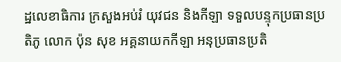ដ្ឋលេខាធិការ ក្រសួងអប់រំ យុវជន និងកីឡា ទទួលបន្ទុកប្រធានប្រតិភូ លោក ប៉ុន សុខ អគ្គនាយកកីឡា អនុប្រធានប្រតិ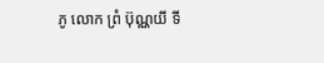ភូ លោក ព្រំ ប៊ុណ្ណយី ទី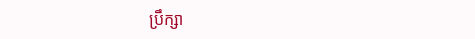ប្រឹក្សា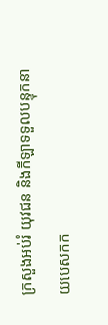ក្រសួងអប់រំ យុវជន និងកីឡាទទួលបន្ទុកនាយបេសកក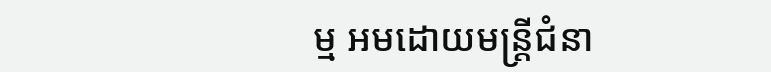ម្ម អមដោយមន្ត្រីជំនា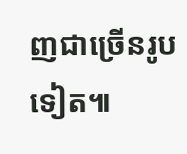ញជាច្រើនរូបទៀត៕